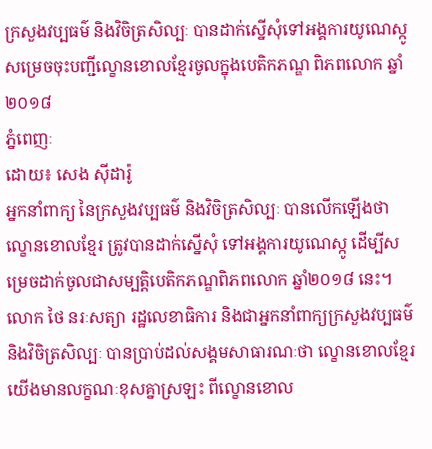ក្រសួងវប្បធម៌ និងវិចិត្រសិល្បៈ បានដាក់ស្នើសុំទៅអង្គការយូណេស្កូ សម្រេចចុះបញ្ជីល្ខោនខោលខ្មែរចូលក្នុងបេតិកភណ្ឌ ពិភពលោក ឆ្នាំ២០១៨
ភ្នំពេញៈ
ដោយ៖ សេង ស៊ីដារ៉ូ
អ្នកនាំពាក្យ នៃក្រសួងវប្បធម៌ និងវិចិត្រសិល្បៈ បានលើកឡើងថា ល្ខោនខោលខ្មែរ ត្រូវបានដាក់ស្នើសុំ ទៅអង្គការយូណេស្កូ ដើម្បីសម្រេចដាក់ចូលជាសម្បត្តិបេតិកភណ្ឌពិភពលោក ឆ្នាំ២០១៨ នេះ។
លោក ថៃ នរៈសត្យា រដ្ឋលេខាធិការ និងជាអ្នកនាំពាក្យក្រសួងវប្បធម៌ និងវិចិត្រសិល្បៈ បានប្រាប់ដល់សង្គមសាធារណៈថា ល្ខោនខោលខ្មែរយើងមានលក្ខណៈខុសគ្នាស្រឡះ ពីល្ខោនខោល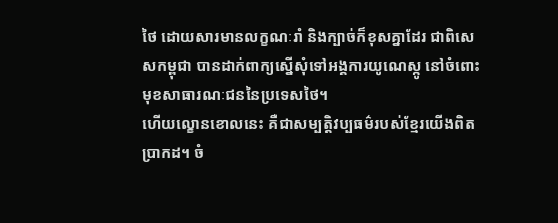ថៃ ដោយសារមានលក្ខណៈរាំ និងក្បាច់ក៏ខុសគ្នាដែរ ជាពិសេសកម្ពុជា បានដាក់ពាក្យស្នើសុំទៅអង្គការយូណេស្កូ នៅចំពោះមុខសាធារណៈជននៃប្រទេសថៃ។
ហើយល្ខោនខោលនេះ គឺជាសម្បត្តិវប្បធម៌របស់ខ្មែរយើងពិតប្រាកដ។ ចំ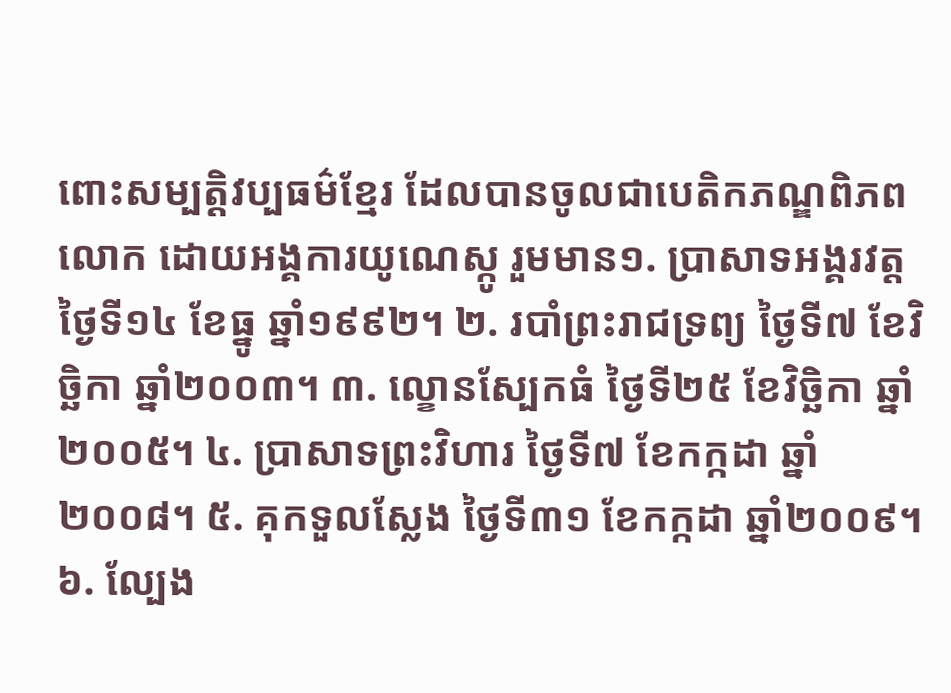ពោះសម្បត្តិវប្បធម៌ខ្មែរ ដែលបានចូលជាបេតិកភណ្ឌពិភពលោក ដោយអង្គការយូណេស្កូ រួមមាន១. ប្រាសាទអង្គរវត្ត ថ្ងៃទី១៤ ខែធ្នូ ឆ្នាំ១៩៩២។ ២. របាំព្រះរាជទ្រព្យ ថ្ងៃទី៧ ខែវិច្ឆិកា ឆ្នាំ២០០៣។ ៣. ល្ខោនស្បែកធំ ថ្ងៃទី២៥ ខែវិច្ឆិកា ឆ្នាំ២០០៥។ ៤. ប្រាសាទព្រះវិហារ ថ្ងៃទី៧ ខែកក្កដា ឆ្នាំ ២០០៨។ ៥. គុកទួលស្លែង ថ្ងៃទី៣១ ខែកក្កដា ឆ្នាំ២០០៩។ ៦. ល្បែង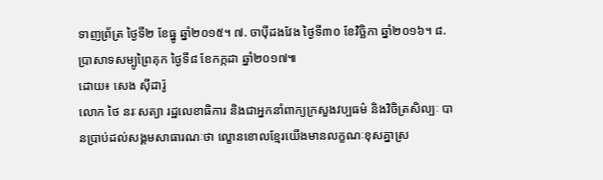ទាញព្រ័ត្រ ថ្ងៃទី២ ខែធ្នូ ឆ្នាំ២០១៥។ ៧. ចាប៉ីដងវែង ថ្ងៃទី៣០ ខែវិច្ឆិកា ឆ្នាំ២០១៦។ ៨. ប្រាសាទសម្បូព្រៃគុក ថ្ងៃទី៨ ខែកក្កដា ឆ្នាំ២០១៧៕
ដោយ៖ សេង ស៊ីដារ៉ូ
លោក ថៃ នរៈសត្យា រដ្ឋលេខាធិការ និងជាអ្នកនាំពាក្យក្រសួងវប្បធម៌ និងវិចិត្រសិល្បៈ បានប្រាប់ដល់សង្គមសាធារណៈថា ល្ខោនខោលខ្មែរយើងមានលក្ខណៈខុសគ្នាស្រ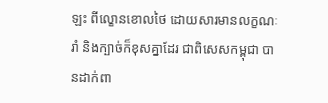ឡះ ពីល្ខោនខោលថៃ ដោយសារមានលក្ខណៈរាំ និងក្បាច់ក៏ខុសគ្នាដែរ ជាពិសេសកម្ពុជា បានដាក់ពា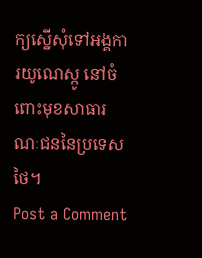ក្យស្នើសុំទៅអង្គការយូណេស្កូ នៅចំពោះមុខសាធារណៈជននៃប្រទេសថៃ។
Post a Comment